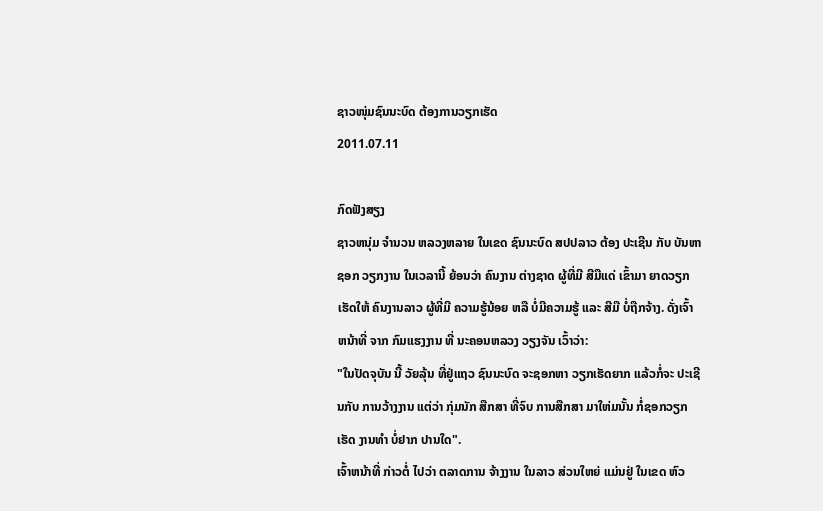ຊາວໜຸ່ມຊົນນະບົດ ຕ້ອງການວຽກເຮັດ
2011.07.11

ກົດຟັງສຽງ
ຊາວຫນຸ່ມ ຈຳນວນ ຫລວງຫລາຍ ໃນເຂດ ຊົນນະບົດ ສປປລາວ ຕ້ອງ ປະເຊີນ ກັບ ບັນຫາ ຊອກ ວຽກງານ ໃນເວລານີ້ ຍ້ອນວ່າ ຄົນງານ ຕ່າງຊາດ ຜູ້ທີ່ມີ ສີມືແດ່ ເຂົ້າມາ ຍາດວຽກ ເຮັດໃຫ້ ຄົນງານລາວ ຜູ້ທີ່ມີ ຄວາມຮູ້ນ້ອຍ ຫລື ບໍ່ມີຄວາມຮູ້ ແລະ ສີມື ບໍ່ຖືກຈ້າງ. ດັ່ງເຈົ້າ ຫນ້າທີ່ ຈາກ ກົມແຮງງານ ທີ່ ນະຄອນຫລວງ ວຽງຈັນ ເວົ້າວ່າ:
"ໃນປັດຈຸບັນ ນີ້ ວັຍລຸ້ນ ທີ່ຢູ່ແຖວ ຊົນນະບົດ ຈະຊອກຫາ ວຽກເຮັດຍາກ ແລ້ວກໍ່ຈະ ປະເຊີນກັບ ການວ້າງງານ ແຕ່ວ່າ ກຸ່ມນັກ ສືກສາ ທີ່ຈົບ ການສືກສາ ມາໃຫ່ມນັ້ນ ກໍ່ຊອກວຽກເຮັດ ງານທຳ ບໍ່ຢາກ ປານໃດ".
ເຈົ້າຫນ້າທີ່ ກ່າວຕໍ່ ໄປວ່າ ຕລາດການ ຈ້າງງານ ໃນລາວ ສ່ວນໃຫຍ່ ແມ່ນຢູ່ ໃນເຂດ ຫົວ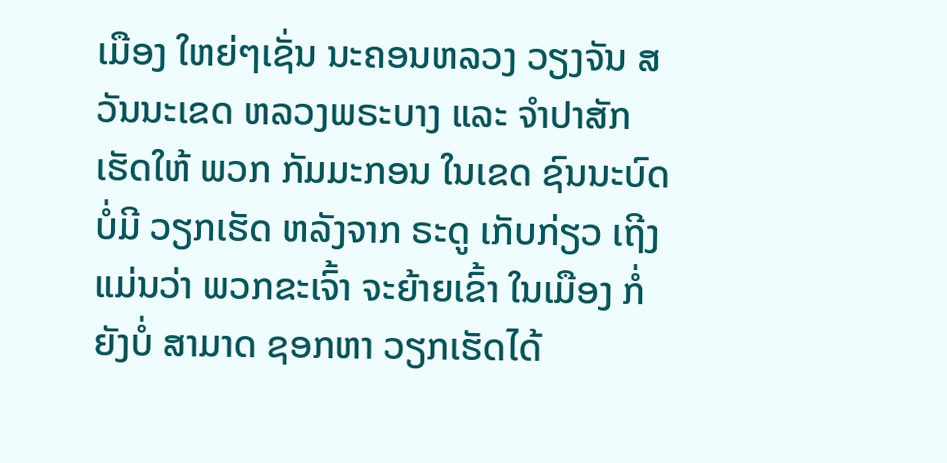ເມືອງ ໃຫຍ່ໆເຊັ່ນ ນະຄອນຫລວງ ວຽງຈັນ ສວັນນະເຂດ ຫລວງພຣະບາງ ແລະ ຈຳປາສັກ ເຮັດໃຫ້ ພວກ ກັມມະກອນ ໃນເຂດ ຊົນນະບົດ ບໍ່ມີ ວຽກເຮັດ ຫລັງຈາກ ຣະດູ ເກັບກ່ຽວ ເຖີງແມ່ນວ່າ ພວກຂະເຈົ້າ ຈະຍ້າຍເຂົ້າ ໃນເມືອງ ກໍ່ຍັງບໍ່ ສາມາດ ຊອກຫາ ວຽກເຮັດໄດ້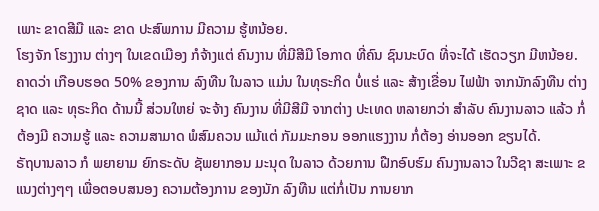ເພາະ ຂາດສີມື ແລະ ຂາດ ປະສົພການ ມີຄວາມ ຮູ້ຫນ້ອຍ.
ໂຮງຈັກ ໂຮງງານ ຕ່າງໆ ໃນເຂດເມືອງ ກໍຈ້າງແຕ່ ຄົນງານ ທີ່ມີສີມື ໂອກາດ ທີ່ຄົນ ຊົນນະບົດ ທີ່ຈະໄດ້ ເຮັດວຽກ ມີຫນ້ອຍ.
ຄາດວ່າ ເກືອບຮອດ 50% ຂອງການ ລົງທືນ ໃນລາວ ແມ່ນ ໃນທຸຣະກິດ ບໍ່ແຮ່ ແລະ ສ້າງເຂື່ອນ ໄຟຟ້າ ຈາກນັກລົງທືນ ຕ່າງຊາດ ແລະ ທຸຣະກິດ ດ້ານນີ້ ສ່ວນໃຫຍ່ ຈະຈ້າງ ຄົນງານ ທີ່ມີສີມື ຈາກຕ່າງ ປະເທດ ຫລາຍກວ່າ ສຳລັບ ຄົນງານລາວ ແລ້ວ ກໍ່ຕ້ອງມີ ຄວາມຮູ້ ແລະ ຄວາມສາມາດ ພໍສົມຄວນ ແມ້ແຕ່ ກັມມະກອນ ອອກແຮງງານ ກໍ່ຕ້ອງ ອ່ານອອກ ຂຽນໄດ້.
ຣັຖບານລາວ ກໍ ພຍາຍາມ ຍົກຣະດັບ ຊັພຍາກອນ ມະນຸດ ໃນລາວ ດ້ວຍການ ຝືກອົບຮົມ ຄົນງານລາວ ໃນວີຊາ ສະເພາະ ຂແນງຕ່າງໆໆ ເພື່ອຕອບສນອງ ຄວາມຕ້ອງການ ຂອງນັກ ລົງທືນ ແຕ່ກໍ່ເປັນ ການຍາກ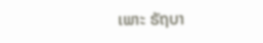ເພາະ ຣັຖບາ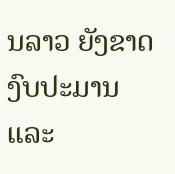ນລາວ ຍັງຂາດ ງົບປະມານ ແລະ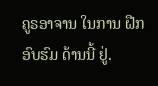ຄູຣອາຈານ ໃນການ ຝືກອົບຮົມ ດ້ານນີ້ ຢູ່.